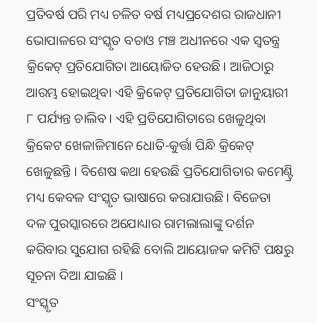ପ୍ରତିବର୍ଷ ପରି ମଧ୍ୟ ଚଳିତ ବର୍ଷ ମଧ୍ୟପ୍ରଦେଶର ରାଜଧାନୀ ଭୋପାଳରେ ସଂସ୍କୃତ ବଚାଓ ମଞ୍ଚ ଅଧୀନରେ ଏକ ସ୍ୱତନ୍ତ୍ର କ୍ରିକେଟ୍ ପ୍ରତିଯୋଗିତା ଆୟୋଜିତ ହେଉଛି। ଆଜିଠାରୁ ଆରମ୍ଭ ହୋଇଥିବା ଏହି କ୍ରିକେଟ୍ ପ୍ରତିଯୋଗିତା ଜାନୁୟାରୀ ୮ ପର୍ଯ୍ୟନ୍ତ ଚାଲିବ। ଏହି ପ୍ରତିଯୋଗିତାରେ ଖେଳୁଥିବା କ୍ରିକେଟ ଖେଳାଳିମାନେ ଧୋତି-କୁର୍ତ୍ତା ପିନ୍ଧି କ୍ରିକେଟ୍ ଖେଳୁଛନ୍ତି । ବିଶେଷ କଥା ହେଉଛି ପ୍ରତିଯୋଗିତାର କମେଣ୍ଟ୍ରି ମଧ୍ୟ କେବଳ ସଂସ୍କୃତ ଭାଷାରେ କରାଯାଉଛି। ବିଜେତା ଦଳ ପୁରସ୍କାରରେ ଅଯୋଧ୍ୟାର ରାମଲାଲାଙ୍କୁ ଦର୍ଶନ କରିବାର ସୁଯୋଗ ରହିଛି ବୋଲି ଆୟୋଜକ କମିଟି ପକ୍ଷରୁ ସୂଚନା ଦିଆ ଯାଇଛି ।
ସଂସ୍କୃତ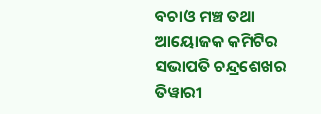ବଚାଓ ମଞ୍ଚ ତଥା ଆୟୋଜକ କମିଟିର ସଭାପତି ଚନ୍ଦ୍ରଶେଖର ତିୱାରୀ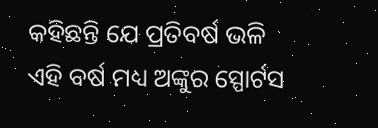କହିଛନ୍ତି ଯେ ପ୍ରତିବର୍ଷ ଭଳି ଏହି ବର୍ଷ ମଧ୍ୟ ଅଙ୍କୁର ସ୍ପୋର୍ଟସ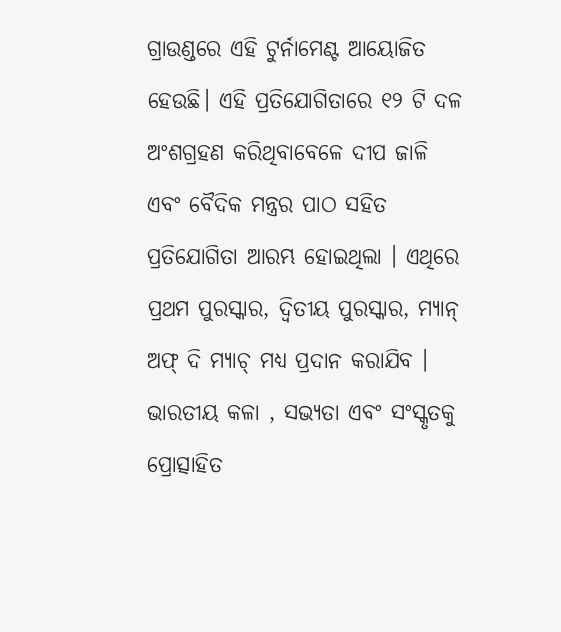ଗ୍ରାଉଣ୍ଡରେ ଏହି ଟୁର୍ନାମେଣ୍ଟ ଆୟୋଜିତ ହେଉଛି। ଏହି ପ୍ରତିଯୋଗିତାରେ ୧୨ ଟି ଦଳ ଅଂଶଗ୍ରହଣ କରିଥିବାବେଳେ ଦୀପ ଜାଳି ଏବଂ ବୈଦିକ ମନ୍ତ୍ରର ପାଠ ସହିତ ପ୍ରତିଯୋଗିତା ଆରମ୍ଭ ହୋଇଥିଲା । ଏଥିରେ ପ୍ରଥମ ପୁରସ୍କାର, ଦ୍ୱିତୀୟ ପୁରସ୍କାର, ମ୍ୟାନ୍ ଅଫ୍ ଦି ମ୍ୟାଚ୍ ମଧ୍ୟ ପ୍ରଦାନ କରାଯିବ । ଭାରତୀୟ କଳା , ସଭ୍ୟତା ଏବଂ ସଂସ୍କୃତକୁ ପ୍ରୋତ୍ସାହିତ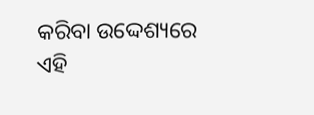କରିବା ଉଦ୍ଦେଶ୍ୟରେ ଏହି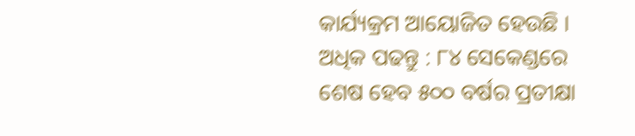କାର୍ଯ୍ୟକ୍ରମ ଆୟୋଜିତ ହେଉଛି ।
ଅଧିକ ପଢନ୍ତୁ : ୮୪ ସେକେଣ୍ଡରେ ଶେଷ ହେବ ୫୦୦ ବର୍ଷର ପ୍ରତୀକ୍ଷା